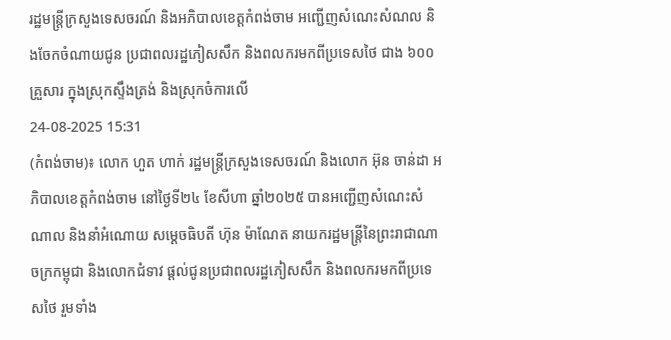រដ្ឋមន្ត្រីក្រសួងទេសចរណ៍ និងអភិបាលខេត្តកំពង់ចាម អញ្ជើញសំណេះសំណល និងចែកចំណាយជូន ប្រជាពលរដ្ឋភៀសសឹក និងពលករមកពីប្រទេសថៃ ជាង ៦០០គ្រួសារ ក្នុងស្រុកស្ទឹងត្រង់ និងស្រុកចំការលើ
24-08-2025 15:31
(កំពង់ចាម)៖ លោក ហួត ហាក់ រដ្ឋមន្ត្រីក្រសួងទេសចរណ៍ និងលោក អ៊ុន ចាន់ដា អភិបាលខេត្តកំពង់ចាម នៅថ្ងៃទី២៤ ខែសីហា ឆ្នាំ២០២៥ បានអញ្ជើញសំណេះសំណាល និងនាំអំណោយ សម្ដេចធិបតី ហ៊ុន ម៉ាណែត នាយករដ្ឋមន្ត្រីនៃព្រះរាជាណាចក្រកម្ពុជា និងលោកជំទាវ ផ្ដល់ជូនប្រជាពលរដ្ឋភៀសសឹក និងពលករមកពីប្រទេសថៃ រួមទាំង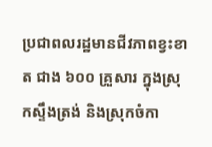ប្រជាពលរដ្ឋមានជីវភាពខ្វះខាត ជាង ៦០០ គ្រួសារ ក្នុងស្រុកស្ទឹងត្រង់ និងស្រុកចំកា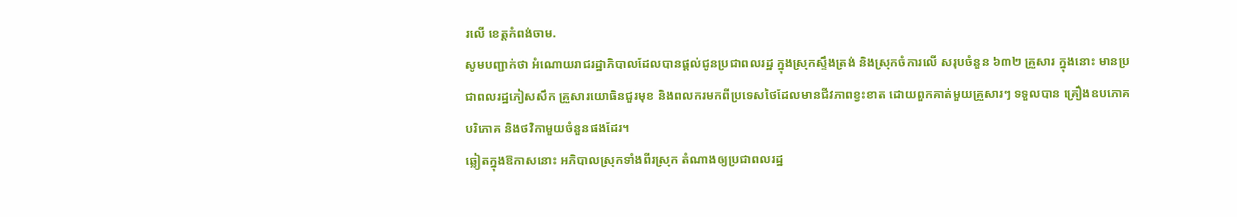រលើ ខេត្តកំពង់ចាម.
សូមបញ្ជាក់ថា អំណោយរាជរដ្ឋាភិបាលដែលបានផ្ដល់ជូនប្រជាពលរដ្ឋ ក្នុងស្រុកស្ទឹងត្រង់ និងស្រុកចំការលើ សរុបចំនួន ៦៣២ គ្រួសារ ក្នុងនោះ មានប្រជាពលរដ្ឋភៀសសឹក គ្រួសារយោធិនជួរមុខ និងពលករមកពីប្រទេសថៃដែលមានជីវភាពខ្វះខាត ដោយពួកគាត់មួយគ្រួសារៗ ទទួលបាន គ្រឿងឧបភោគបរិភោគ និងថវិកាមួយចំនួនផងដែរ។
ឆ្លៀតក្នុងឱកាសនោះ អភិបាលស្រុកទាំងពីរស្រុក តំណាងឲ្យប្រជាពលរដ្ឋ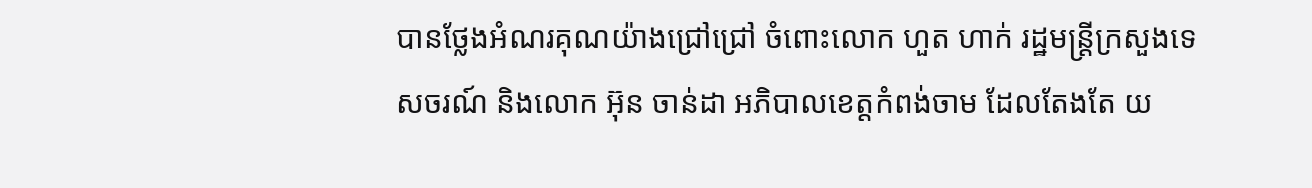បានថ្លែងអំណរគុណយ៉ាងជ្រៅជ្រៅ ចំពោះលោក ហួត ហាក់ រដ្ឋមន្ត្រីក្រសួងទេសចរណ៍ និងលោក អ៊ុន ចាន់ដា អភិបាលខេត្តកំពង់ចាម ដែលតែងតែ យ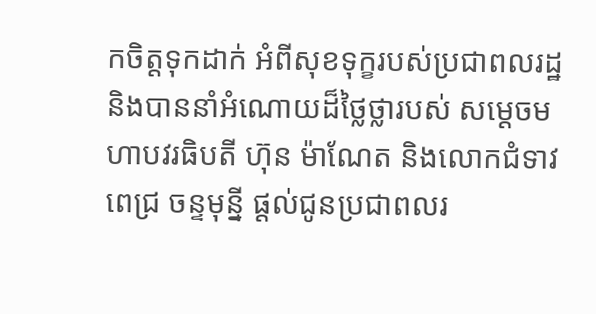កចិត្តទុកដាក់ អំពីសុខទុក្ខរបស់ប្រជាពលរដ្ឋ និងបាននាំអំណោយដ៏ថ្លៃថ្លារបស់ សម្ដេចមហាបវរធិបតី ហ៊ុន ម៉ាណែត និងលោកជំទាវ ពេជ្រ ចន្ទមុន្នី ផ្ដល់ជូនប្រជាពលរ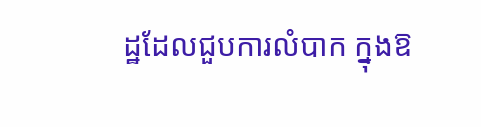ដ្ឋដែលជួបការលំបាក ក្នុងឱ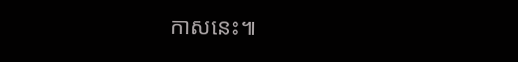កាសនេះ៕